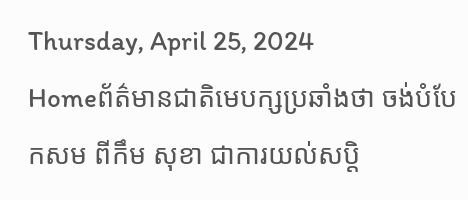Thursday, April 25, 2024
Homeព័ត៌មានជាតិមេបក្សប្រឆាំងថា ចង់បំបែកសម ពីកឹម សុខា ជាការយល់សប្តិ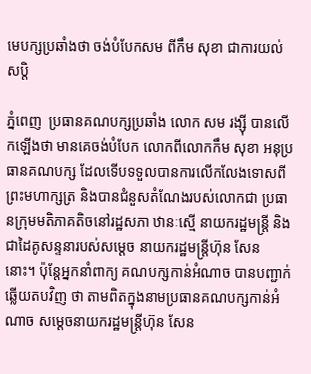មេបក្សប្រឆាំងថា ចង់បំបែកសម ពីកឹម សុខា ជាការយល់សប្តិ

ភ្នំពេញ  ប្រធានគណបក្សប្រឆាំង លោក សម រង្ស៊ី បានលើកឡើងថា មានគេចង់បំបែក លោកពីលោកកឹម សុខា អនុប្រធានគណបក្ស ដែលទើបទទួលបានការលើកលែងទោសពីព្រះមហាក្សត្រ និងបានជំនួសតំណែងរបស់លោកជា ប្រធានក្រុមមតិភាគតិចនៅរដ្ឋសភា ឋានៈស្មើ នាយករដ្ឋមន្ត្រី និងជាដៃគូសន្ទនារបស់សម្តេច នាយករដ្ឋមន្ត្រីហ៊ុន សែន នោះ។ ប៉ុន្តែអ្នកនាំពាក្យ គណបក្សកាន់អំណាច បានបញ្ជាក់ឆ្លើយតបវិញ ថា តាមពិតក្នុងនាមប្រធានគណបក្សកាន់អំណាច សម្តេចនាយករដ្ឋមន្ត្រីហ៊ុន សែន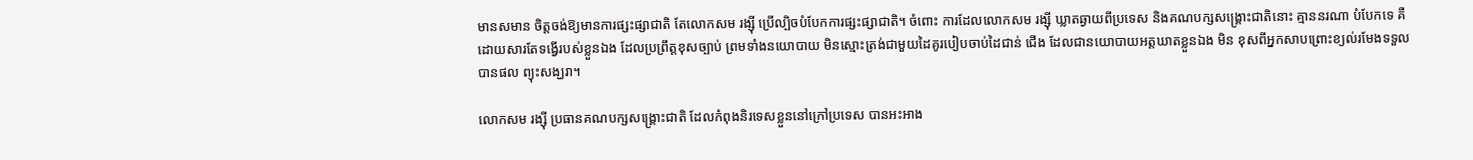មានសមាន ចិត្តចង់ឱ្យមានការផ្សះផ្សាជាតិ តែលោកសម រង្ស៊ី ប្រើល្បិចបំបែកការផ្សះផ្សាជាតិ។ ចំពោះ ការដែលលោកសម រង្ស៊ី ឃ្លាតឆ្ងាយពីប្រទេស និងគណបក្សសង្គ្រោះជាតិនោះ គ្មាននរណា បំបែកទេ គឺដោយសារតែទង្វើរបស់ខ្លួនឯង ដែលប្រព្រឹត្តខុសច្បាប់ ព្រមទាំងនយោបាយ មិនស្មោះត្រង់ជាមួយដៃគូរបៀបចាប់ដៃជាន់ ជើង ដែលជានយោបាយអត្តឃាតខ្លួនឯង មិន ខុសពីអ្នកសាបព្រោះខ្យល់រមែងទទួលបានផល ព្យុះសង្ឃរា។

លោកសម រង្ស៊ី ប្រធានគណបក្សសង្គ្រោះជាតិ ដែលកំពុងនិរទេសខ្លួននៅក្រៅប្រទេស បានអះអាង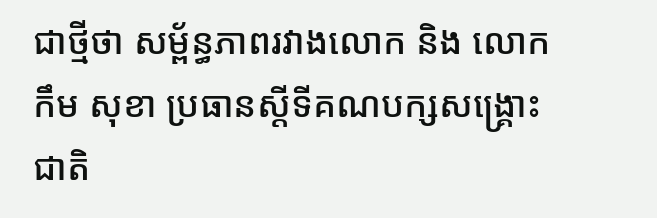ជាថ្មីថា សម្ព័ន្ធភាពរវាងលោក និង លោកកឹម សុខា ប្រធានស្តីទីគណបក្សសង្គ្រោះជាតិ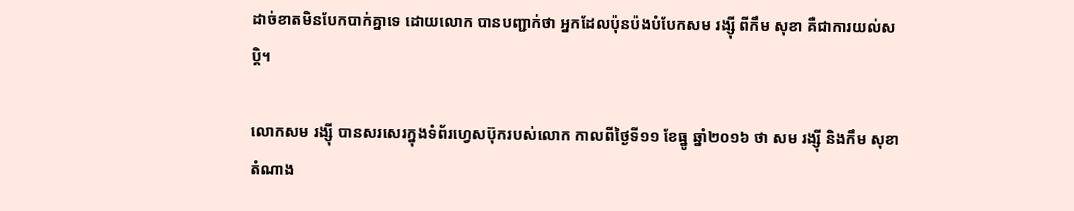ដាច់ខាតមិនបែកបាក់គ្នាទេ ដោយលោក បានបញ្ជាក់ថា អ្នកដែលប៉ុនប៉ងបំបែកសម រង្ស៊ី ពីកឹម សុខា គឺជាការយល់សប្តិ។

លោកសម រង្ស៊ី បានសរសេរក្នុងទំព័រហ្វេសប៊ុករបស់លោក កាលពីថ្ងៃទី១១ ខែធ្នូ ឆ្នាំ២០១៦ ថា សម រង្ស៊ី និងកឹម សុខា តំណាង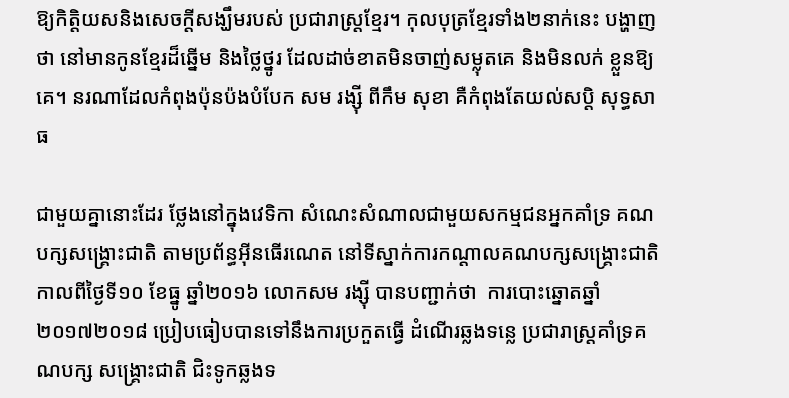ឱ្យកិត្តិយសនិងសេចក្តីសង្ឃឹមរបស់ ប្រជារាស្ត្រខ្មែរ។ កុលបុត្រខ្មែរទាំង២នាក់នេះ បង្ហាញថា នៅមានកូនខ្មែរដ៏ឆ្នើម និងថ្លៃថ្នូរ ដែលដាច់ខាតមិនចាញ់សម្លុតគេ និងមិនលក់ ខ្លួនឱ្យគេ។ នរណាដែលកំពុងប៉ុនប៉ងបំបែក សម រង្ស៊ី ពីកឹម សុខា គឺកំពុងតែយល់សប្តិ សុទ្ធសាធ

ជាមួយគ្នានោះដែរ ថ្លែងនៅក្នុងវេទិកា សំណេះសំណាលជាមួយសកម្មជនអ្នកគាំទ្រ គណបក្សសង្គ្រោះជាតិ តាមប្រព័ន្ធអ៊ីនធើរណេត នៅទីស្នាក់ការកណ្តាលគណបក្សសង្គ្រោះជាតិ កាលពីថ្ងៃទី១០ ខែធ្នូ ឆ្នាំ២០១៦ លោកសម រង្ស៊ី បានបញ្ជាក់ថា  ការបោះឆ្នោតឆ្នាំ២០១៧២០១៨ ប្រៀបធៀបបានទៅនឹងការប្រកួតធ្វើ ដំណើរឆ្លងទន្លេ ប្រជារាស្ត្រគាំទ្រគណបក្ស សង្គ្រោះជាតិ ជិះទូកឆ្លងទ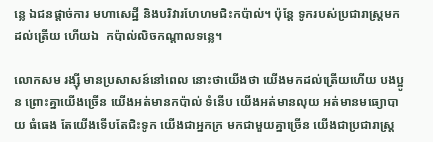ន្លេ ឯជនផ្តាច់ការ មហាសេដ្ឋី និងបរិវារហែហមជិះកប៉ាល់។ ប៉ុន្តែ ទូករបស់ប្រជារាស្ត្រមកដល់ត្រើយ ហើយឯ  កប៉ាល់លិចកណ្តាលទន្លេ។

លោកសម រង្ស៊ី មានប្រសាសន៍នៅពេល នោះថាយើងថា យើងមកដល់ត្រើយហើយ បងប្អូន ព្រោះគ្នាយើងច្រើន យើងអត់មានកប៉ាល់ ទំនើប យើងអត់មានលុយ អត់មានមធ្យោបាយ ធំធេង តែយើងទើបតែជិះទូក យើងជាអ្នកក្រ មកជាមួយគ្នាច្រើន យើងជាប្រជារាស្ត្រ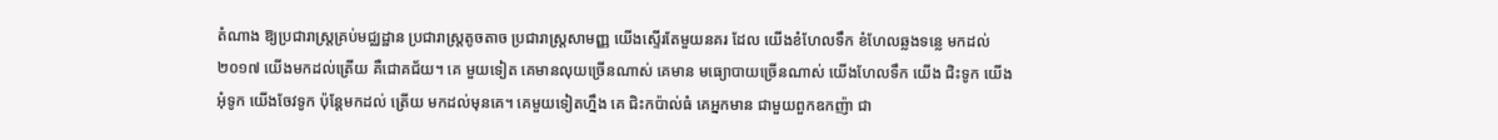តំណាង ឱ្យប្រជារាស្ត្រគ្រប់មជ្ឈដ្ឋាន ប្រជារាស្ត្រតូចតាច ប្រជារាស្ត្រសាមញ្ញ យើងស្ទើរតែមួយនគរ ដែល យើងខំហែលទឹក ខំហែលឆ្លងទន្លេ មកដល់ ២០១៧ យើងមកដល់ត្រើយ គឺជោគជ័យ។ គេ មួយទៀត គេមានលុយច្រើនណាស់ គេមាន មធ្យោបាយច្រើនណាស់ យើងហែលទឹក យើង ជិះទូក យើងអុំទូក យើងចែវទូក ប៉ុន្តែមកដល់ ត្រើយ មកដល់មុនគេ។ គេមួយទៀតហ្នឹង គេ ជិះកប៉ាល់ធំ គេអ្នកមាន ជាមួយពួកឧកញ៉ា ជា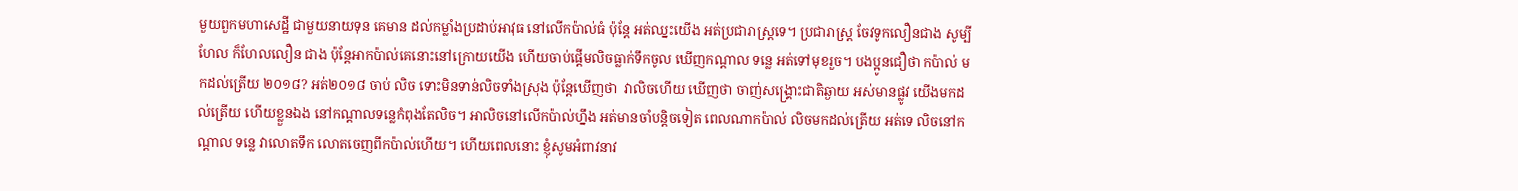មួយពួកមហាសេដ្ឋី ជាមួយនាយទុន គេមាន ដល់កម្លាំងប្រដាប់អាវុធ នៅលើកប៉ាល់ធំ ប៉ុន្តែ អត់ឈ្នះយើង អត់ប្រជារាស្ត្រទេ។ ប្រជារាស្ត្រ ចែវទូកលឿនជាង សូម្បីហែល ក៏ហែលលឿន ជាង ប៉ុន្តែអាកប៉ាល់គេនោះនៅក្រោយយើង ហើយចាប់ផ្តើមលិចធ្លាក់ទឹកចូល ឃើញកណ្តាល ទន្លេ អត់ទៅមុខរួច។ បងប្អូនជឿថា កប៉ាល់ មកដល់ត្រើយ ២០១៨? អត់២០១៨ ចាប់ លិច ទោះមិនទាន់លិចទាំងស្រុង ប៉ុន្តែឃើញថា  វាលិចហើយ ឃើញថា ចាញ់សង្គ្រោះជាតិឆ្ងាយ អស់មានផ្លូវ យើងមកដល់ត្រើយ ហើយខ្លួនឯង នៅកណ្តាលទន្លេកំពុងតែលិច។ អាលិចនៅលើកប៉ាល់ហ្នឹង អត់មានចាំបន្តិចទៀត ពេលណាកប៉ាល់ លិចមកដល់ត្រើយ អត់ទេ លិចនៅកណ្តាល ទន្លេ វាលោតទឹក លោតចេញពីកប៉ាល់ហើយ។ ហើយពេលនោះ ខ្ញុំសូមអំពាវនាវ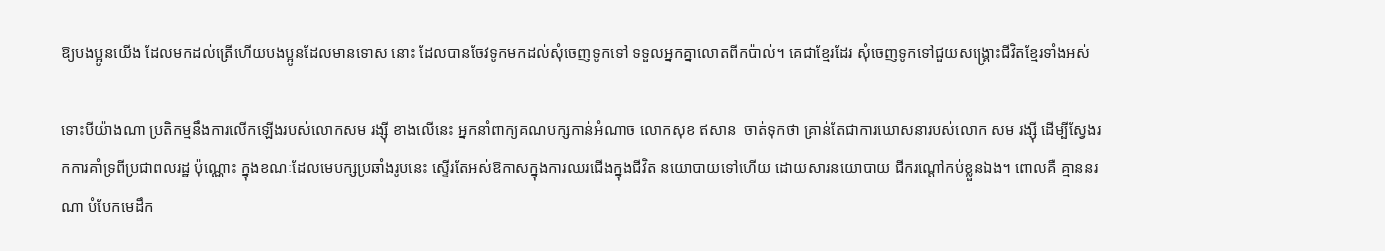ឱ្យបងប្អូនយើង ដែលមកដល់ត្រើហើយបងប្អូនដែលមានទោស នោះ ដែលបានចែវទូកមកដល់សុំចេញទូកទៅ ទទួលអ្នកគ្នាលោតពីកប៉ាល់។ គេជាខ្មែរដែរ សុំចេញទូកទៅជួយសង្គ្រោះជីវិតខ្មែរទាំងអស់

ទោះបីយ៉ាងណា ប្រតិកម្មនឹងការលើកឡើងរបស់លោកសម រង្ស៊ី ខាងលើនេះ អ្នកនាំពាក្យគណបក្សកាន់អំណាច លោកសុខ ឥសាន  ចាត់ទុកថា គ្រាន់តែជាការឃោសនារបស់លោក សម រង្ស៊ី ដើម្បីស្វែងរកការគាំទ្រពីប្រជាពលរដ្ឋ ប៉ុណ្ណោះ ក្នុងខណៈដែលមេបក្សប្រឆាំងរូបនេះ ស្ទើរតែអស់ឱកាសក្នុងការឈរជើងក្នុងជីវិត នយោបាយទៅហើយ ដោយសារនយោបាយ ជីករណ្តៅកប់ខ្លួនឯង។ ពោលគឺ គ្មាននរណា បំបែកមេដឹក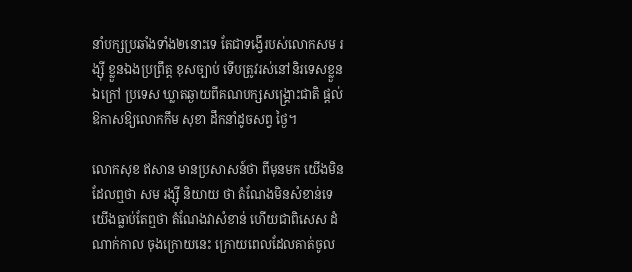នាំបក្សប្រឆាំងទាំង២នោះទេ តែជាទង្វើរបស់លោកសម រង្ស៊ី ខ្លួនឯងប្រព្រឹត្ត ខុសច្បាប់ ទើបត្រូវរស់នៅនិរទេសខ្លួនឯក្រៅ ប្រទេស ឃ្លាតឆ្ងាយពីគណបក្សសង្គ្រោះជាតិ ផ្តល់ឱកាសឱ្យលោកកឹម សុខា ដឹកនាំដូចសព្វ ថ្ងៃ។

លោកសុខ ឥសាន មានប្រសាសន៍ថា ពីមុនមក យើងមិនដែលឮថា សម រង្ស៊ី និយាយ ថា តំណែងមិនសំខាន់ទេ យើងធ្លាប់តែឮថា តំណែងវាសំខាន់ ហើយជាពិសេស ដំណាក់កាល ចុងក្រោយនេះ ក្រោយពេលដែលគាត់ចូល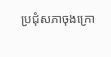ប្រជុំសភាចុងក្រោ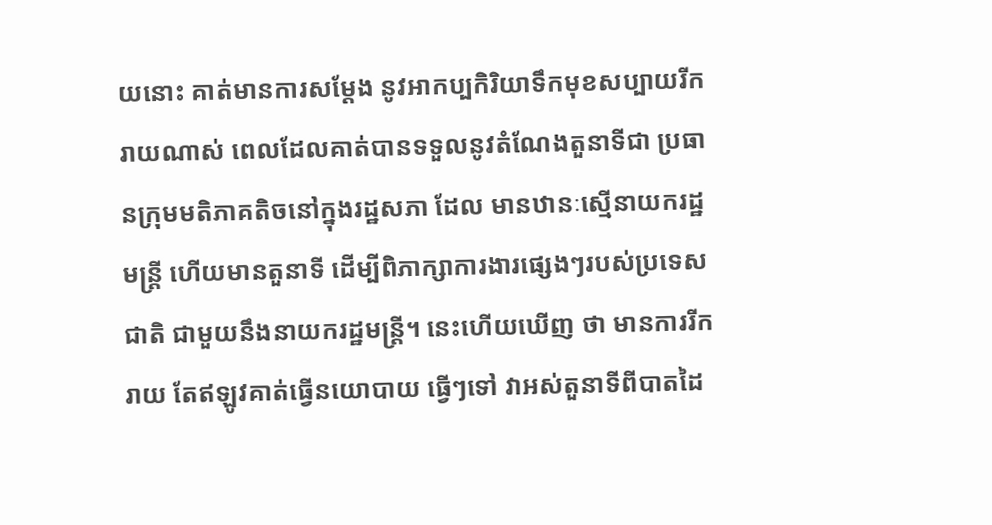យនោះ គាត់មានការសម្តែង នូវអាកប្បកិរិយាទឹកមុខសប្បាយរីករាយណាស់ ពេលដែលគាត់បានទទួលនូវតំណែងតួនាទីជា ប្រធានក្រុមមតិភាគតិចនៅក្នុងរដ្ឋសភា ដែល មានឋានៈស្មើនាយករដ្ឋមន្ត្រី ហើយមានតួនាទី ដើម្បីពិភាក្សាការងារផ្សេងៗរបស់ប្រទេសជាតិ ជាមួយនឹងនាយករដ្ឋមន្ត្រី។ នេះហើយឃើញ ថា មានការរីករាយ តែឥឡូវគាត់ធ្វើនយោបាយ ធ្វើៗទៅ វាអស់តួនាទីពីបាតដៃ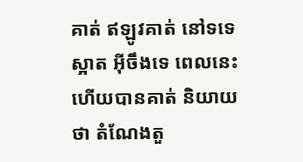គាត់ ឥឡូវគាត់ នៅទទេស្អាត អ៊ីចឹងទេ ពេលនេះហើយបានគាត់ និយាយថា តំណែងតួ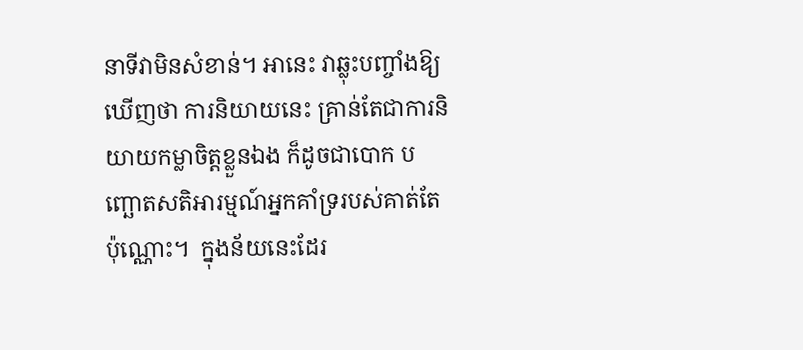នាទីវាមិនសំខាន់។ អានេះ វាឆ្លុះបញ្ចាំងឱ្យឃើញថា ការនិយាយនេះ គ្រាន់តែជាការនិយាយកម្លាចិត្តខ្លួនឯង ក៏ដូចជាបោក បញ្ឆោតសតិអារម្មណ៍អ្នកគាំទ្ររបស់គាត់តែប៉ុណ្ណោះ។  ក្នុងន័យនេះដែរ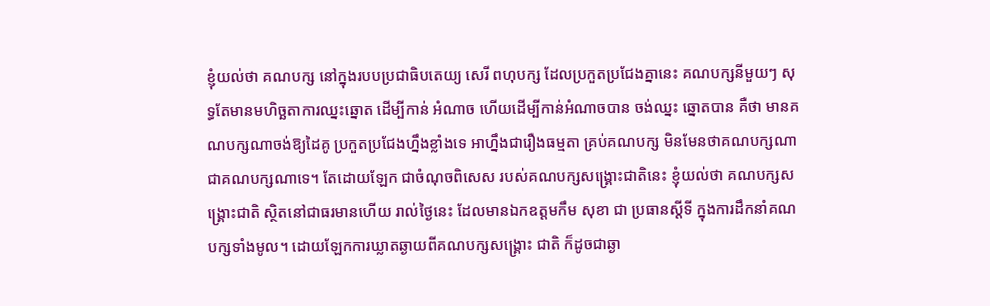ខ្ញុំយល់ថា គណបក្ស នៅក្នុងរបបប្រជាធិបតេយ្យ សេរី ពហុបក្ស ដែលប្រកួតប្រជែងគ្នានេះ គណបក្សនីមួយៗ សុទ្ធតែមានមហិច្ឆតាការឈ្នះឆ្នោត ដើម្បីកាន់ អំណាច ហើយដើម្បីកាន់អំណាចបាន ចង់ឈ្នះ ឆ្នោតបាន គឺថា មានគណបក្សណាចង់ឱ្យដៃគូ ប្រកួតប្រជែងហ្នឹងខ្លាំងទេ អាហ្នឹងជារឿងធម្មតា គ្រប់គណបក្ស មិនមែនថាគណបក្សណាជាគណបក្សណាទេ។ តែដោយឡែក ជាចំណុចពិសេស របស់គណបក្សសង្គ្រោះជាតិនេះ ខ្ញុំយល់ថា គណបក្សសង្គ្រោះជាតិ ស្ថិតនៅជាធរមានហើយ រាល់ថ្ងៃនេះ ដែលមានឯកឧត្តមកឹម សុខា ជា ប្រធានស្តីទី ក្នុងការដឹកនាំគណបក្សទាំងមូល។ ដោយឡែកការឃ្លាតឆ្ងាយពីគណបក្សសង្គ្រោះ ជាតិ ក៏ដូចជាឆ្ងា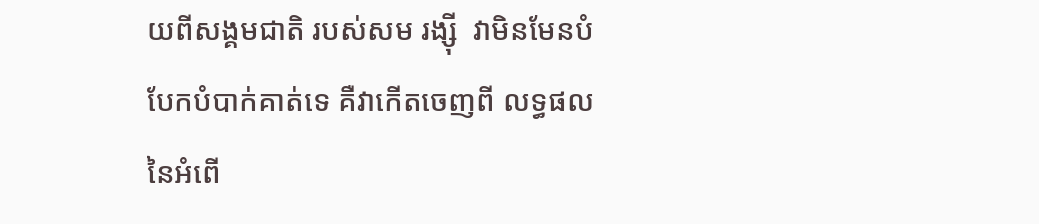យពីសង្គមជាតិ របស់សម រង្ស៊ី  វាមិនមែនបំបែកបំបាក់គាត់ទេ គឺវាកើតចេញពី លទ្ធផលនៃអំពើ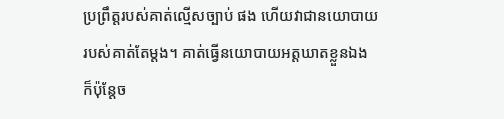ប្រព្រឹត្តរបស់គាត់ល្មើសច្បាប់ ផង ហើយវាជានយោបាយរបស់គាត់តែម្តង។ គាត់ធ្វើនយោបាយអត្តឃាតខ្លួនឯង ក៏ប៉ុន្តែច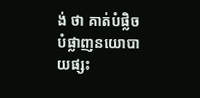ង់ ថា គាត់បំផ្លិចបំផ្លាញនយោបាយផ្សះ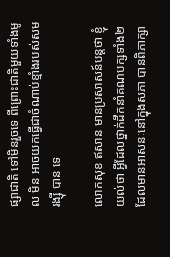ផ្សាជាតិ ទៅមិនរួចទេ ពីព្រោះជាតិមួយទាំងមូល មិន អាចយកធ្វើជាចំណាប់ខ្មាំងរបស់សម រង្ស៊ី បាន ទេ

លោកសុខ ឥសាន មានប្រសាសន៍បន្តថា ខ្ញុំយល់ថា អ្វីដែលថ្នាក់ដឹកនាំគណបក្សទាំង២ ដែលមានអាសនៈនៅក្នុងសភា បានពិភាក្សា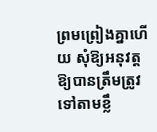ព្រមព្រៀងគ្នាហើយ សុំឱ្យអនុវត្តឱ្យបានត្រឹមត្រូវទៅតាមខ្លឹ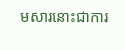មសារនោះជាការ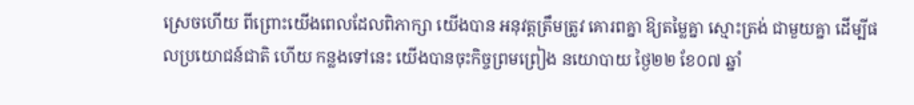ស្រេចហើយ ពីព្រោះយើងពេលដែលពិភាក្សា យើងបាន អនុវត្តត្រឹមត្រូវ គោរពគ្នា ឱ្យតម្លៃគ្នា ស្មោះត្រង់ ជាមួយគ្នា ដើម្បីផលប្រយោជន៍ជាតិ ហើយ កន្លងទៅនេះ យើងបានចុះកិច្ចព្រមព្រៀង នយោបាយ ថ្ងៃ២២ ខែ០៧ ឆ្នាំ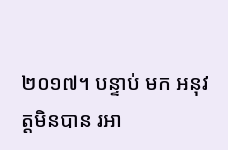២០១៧។ បន្ទាប់ មក អនុវត្តមិនបាន រអា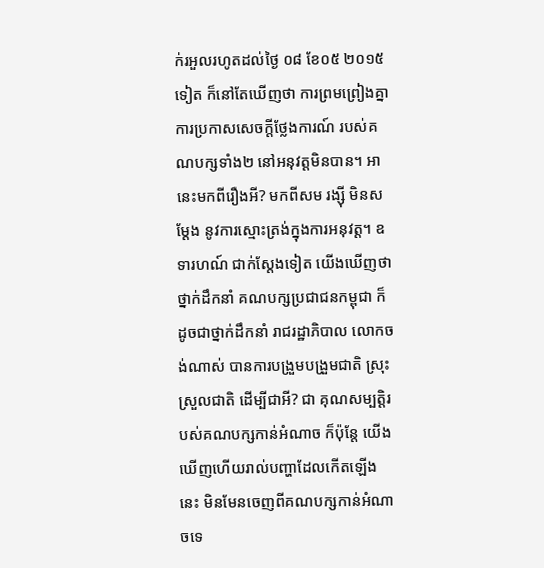ក់រអួលរហូតដល់ថ្ងៃ ០៨ ខែ០៥ ២០១៥ទៀត ក៏នៅតែឃើញថា ការព្រមព្រៀងគ្នា ការប្រកាសសេចក្តីថ្លែងការណ៍ របស់គណបក្សទាំង២ នៅអនុវត្តមិនបាន។ អានេះមកពីរឿងអី? មកពីសម រង្ស៊ី មិនសម្តែង នូវការស្មោះត្រង់ក្នុងការអនុវត្ត។ ឧទារហណ៍ ជាក់ស្តែងទៀត យើងឃើញថា ថ្នាក់ដឹកនាំ គណបក្សប្រជាជនកម្ពុជា ក៏ដូចជាថ្នាក់ដឹកនាំ រាជរដ្ឋាភិបាល លោកចង់ណាស់ បានការបង្រួមបង្រួមជាតិ ស្រុះស្រួលជាតិ ដើម្បីជាអី? ជា គុណសម្បត្តិរបស់គណបក្សកាន់អំណាច ក៏ប៉ុន្តែ យើងឃើញហើយរាល់បញ្ហាដែលកើតឡើង នេះ មិនមែនចេញពីគណបក្សកាន់អំណាចទេ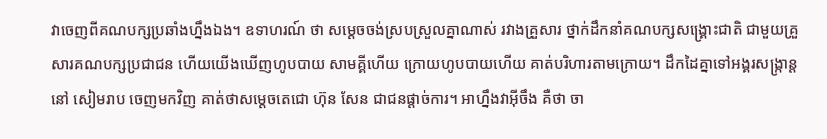វាចេញពីគណបក្សប្រឆាំងហ្នឹងឯង។ ឧទាហរណ៍ ថា សម្តេចចង់ស្របស្រួលគ្នាណាស់ រវាងគ្រួសារ ថ្នាក់ដឹកនាំគណបក្សសង្គ្រោះជាតិ ជាមួយគ្រួសារគណបក្សប្រជាជន ហើយយើងឃើញហូបបាយ សាមគ្គីហើយ ក្រោយហូបបាយហើយ គាត់បរិហារតាមក្រោយ។ ដឹកដៃគ្នាទៅអង្គរសង្ក្រាន្តនៅ សៀមរាប ចេញមកវិញ គាត់ថាសម្តេចតេជោ ហ៊ុន សែន ជាជនផ្តាច់ការ។ អាហ្នឹងវាអ៊ីចឹង គឺថា ចា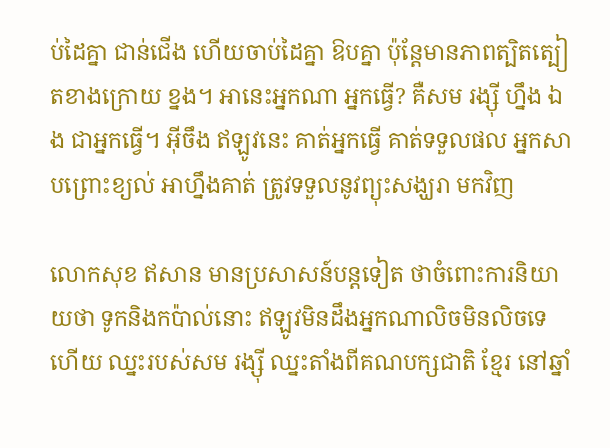ប់ដៃគ្នា ជាន់ជើង ហើយចាប់ដៃគ្នា ឱបគ្នា ប៉ុន្តែមានភាពត្បិតត្បៀតខាងក្រោយ ខ្នង។ អានេះអ្នកណា អ្នកធ្វើ? គឺសម រង្ស៊ី ហ្នឹង ឯង ជាអ្នកធ្វើ។ អ៊ីចឹង ឥឡូវនេះ គាត់អ្នកធ្វើ គាត់ទទួលផល អ្នកសាបព្រោះខ្យល់ អាហ្នឹងគាត់ ត្រូវទទួលនូវព្យុះសង្ឃរា មកវិញ

លោកសុខ ឥសាន មានប្រសាសន៍បន្តទៀត ថាចំពោះការនិយាយថា ទូកនិងកប៉ាល់នោះ ឥឡូវមិនដឹងអ្នកណាលិចមិនលិចទេ ហើយ ឈ្នះរបស់សម រង្ស៊ី ឈ្នះតាំងពីគណបក្សជាតិ ខ្មែរ នៅឆ្នាំ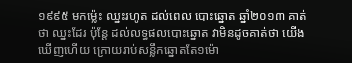១៩៩៥ មកម៉្លេះ ឈ្នះរហូត ដល់ពេល បោះឆ្នោត ឆ្នាំ២០១៣ គាត់ថា ឈ្នះដែរ ប៉ុន្តែ ដល់លទ្ធផលបោះឆ្នោត វាមិនដូចគាត់ថា យើង ឃើញហើយ ក្រោយរាប់សន្លឹកឆ្នោតតែ១ម៉ោ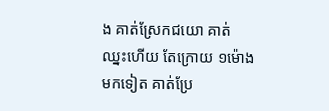ង គាត់ស្រែកជយោ គាត់ឈ្នះហើយ តែក្រោយ ១ម៉ោងមកទៀត គាត់ប្រែ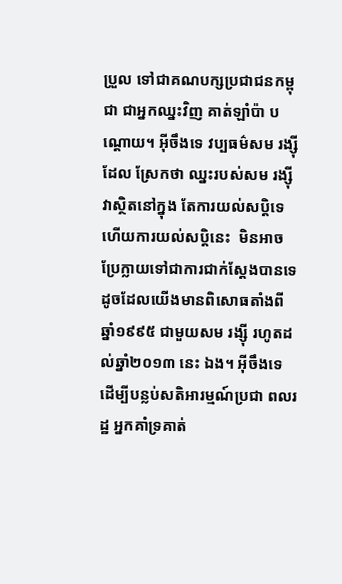ប្រួល ទៅជាគណបក្សប្រជាជនកម្ពុជា ជាអ្នកឈ្នះវិញ គាត់ឡាំប៉ា បណ្តោយ។ អ៊ីចឹងទេ វប្បធម៌សម រង្ស៊ី ដែល ស្រែកថា ឈ្នះរបស់សម រង្ស៊ី វាស្ថិតនៅក្នុង តែការយល់សប្តិទេ ហើយការយល់សប្តិនេះ  មិនអាចប្រែក្លាយទៅជាការជាក់ស្តែងបានទេ ដូចដែលយើងមានពិសោធតាំងពីឆ្នាំ១៩៩៥ ជាមួយសម រង្ស៊ី រហូតដល់ឆ្នាំ២០១៣ នេះ ឯង។ អ៊ីចឹងទេ ដើម្បីបន្លប់សតិអារម្មណ៍ប្រជា ពលរដ្ឋ អ្នកគាំទ្រគាត់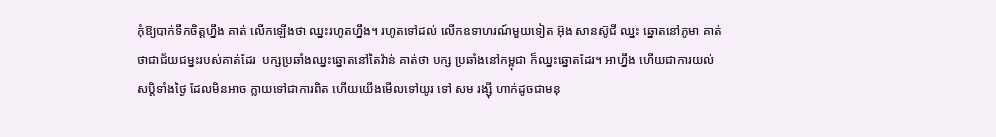កុំឱ្យបាក់ទឹកចិត្តហ្នឹង គាត់ លើកឡើងថា ឈ្នះរហូតហ្នឹង។ រហូតទៅដល់ លើកឧទាហរណ៍មួយទៀត អ៊ុង សានស៊ូជី ឈ្នះ ឆ្នោតនៅភូមា គាត់ថាជាជ័យជម្នះរបស់គាត់ដែរ  បក្សប្រឆាំងឈ្នះឆ្នោតនៅតៃវ៉ាន់ គាត់ថា បក្ស ប្រឆាំងនៅកម្ពុជា ក៏ឈ្នះឆ្នោតដែរ។ អាហ្នឹង ហើយជាការយល់សប្តិទាំងថ្ងៃ ដែលមិនអាច ក្លាយទៅជាការពិត ហើយយើងមើលទៅយូរ ទៅ សម រង្ស៊ី ហាក់ដូចជាមនុ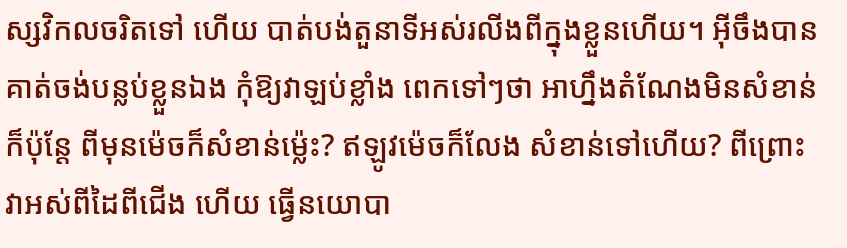ស្សវិកលចរិតទៅ ហើយ បាត់បង់តួនាទីអស់រលីងពីក្នុងខ្លួនហើយ។ អ៊ីចឹងបានគាត់ចង់បន្លប់ខ្លួនឯង កុំឱ្យវាឡប់ខ្លាំង ពេកទៅៗថា អាហ្នឹងតំណែងមិនសំខាន់ ក៏ប៉ុន្តែ ពីមុនម៉េចក៏សំខាន់ម៉្លេះ? ឥឡូវម៉េចក៏លែង សំខាន់ទៅហើយ? ពីព្រោះវាអស់ពីដៃពីជើង ហើយ ធ្វើនយោបា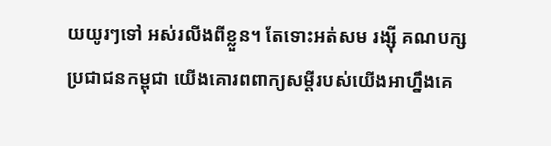យយូរៗទៅ អស់រលីងពីខ្លួន។ តែទោះអត់សម រង្ស៊ី គណបក្សប្រជាជនកម្ពុជា យើងគោរពពាក្យសម្តីរបស់យើងអាហ្នឹងគេ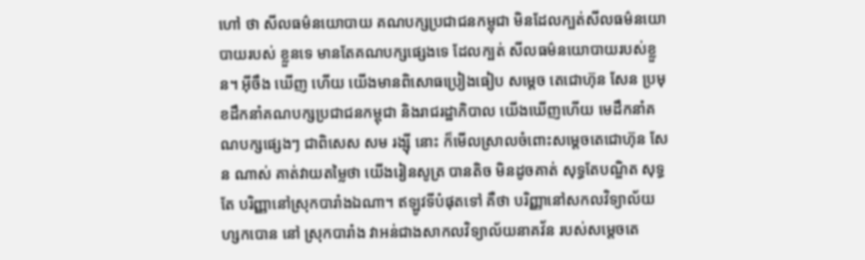ហៅ ថា សីលធម៌នយោបាយ គណបក្សប្រជាជនកម្ពុជា មិនដែលក្បត់សីលធម៌នយោបាយរបស់ ខ្លួនទេ មានតែគណបក្សផ្សេងទេ ដែលក្បត់ សីលធម៌នយោបាយរបស់ខ្លួន។ អ៊ីចឹង ឃើញ ហើយ យើងមានពិសោធប្រៀងធៀប សម្តេច តេជោហ៊ុន សែន ប្រមុខដឹកនាំគណបក្សប្រជាជនកម្ពុជា និងរាជរដ្ឋាភិបាល យើងឃើញហើយ មេដឹកនាំគណបក្សផ្សេងៗ ជាពិសេស សម រង្ស៊ី នោះ ក៏មើលស្រាលចំពោះសម្តេចតេជោហ៊ុន សែន ណាស់ គាត់វាយតម្លៃថា យើងរៀនសូត្រ បានតិច មិនដូចគាត់ សុទ្ធតែបណ្ឌិត សុទ្ធតែ បរិញ្ញានៅស្រុកបារាំងឯណា។ ឥឡូវទីបំផុតទៅ គឺថា បរិញ្ញានៅសកលវិទ្យាល័យហ្សកបោន នៅ ស្រុកបារាំង វាអន់ជាងសាកលវិទ្យាល័យនាគវ័ន របស់សម្តេចតេ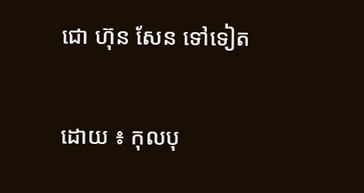ជោ ហ៊ុន សែន ទៅទៀត

ដោយ ៖ កុលបុ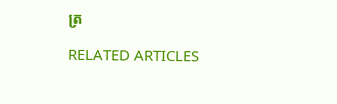ត្រ

RELATED ARTICLES